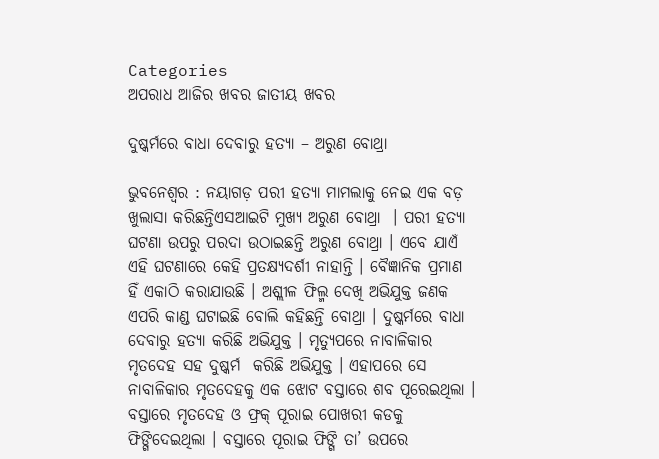Categories
ଅପରାଧ ଆଜିର ଖବର ଜାତୀୟ ଖବର

ଦୁଷ୍କର୍ମରେ ବାଧା ଦେବାରୁ ହତ୍ୟା – ଅରୁଣ ବୋଥ୍ରା

ଭୁବନେଶ୍ୱର : ନୟାଗଡ଼ ପରୀ ହତ୍ୟା ମାମଲାକୁ ନେଇ ଏକ ବଡ଼ ଖୁଲାସା କରିଛନ୍ତିଏସଆଇଟି ମୁଖ୍ୟ ଅରୁଣ ବୋଥ୍ରା  । ପରୀ ହତ୍ୟା ଘଟଣା ଉପରୁ ପରଦା ଉଠାଇଛନ୍ତି ଅରୁଣ ବୋଥ୍ରା । ଏବେ ଯାଏଁ ଏହି ଘଟଣାରେ କେହି ପ୍ରତକ୍ଷ୍ୟଦର୍ଶୀ ନାହାନ୍ତି । ବୈଜ୍ଞାନିକ ପ୍ରମାଣ ହିଁ ଏକାଠି କରାଯାଉଛି । ଅଶ୍ଲୀଳ ଫିଲ୍ମ ଦେଖି ଅଭିଯୁକ୍ତ ଜଣକ ଏପରି କାଣ୍ଡ ଘଟାଇଛି ବୋଲି କହିଛନ୍ତି ବୋଥ୍ରା । ଦୁଷ୍କର୍ମରେ ବାଧା ଦେବାରୁ ହତ୍ୟା କରିଛି ଅଭିଯୁକ୍ତ । ମୃତ୍ୟୁପରେ ନାବାଳିକାର ମୃତଦେହ ସହ ଦୁଷ୍କର୍ମ  କରିଛି ଅଭିଯୁକ୍ତ । ଏହାପରେ ସେ ନାବାଳିକାର ମୃତଦେହକୁ ଏକ ଝୋଟ ବସ୍ତାରେ ଶବ ପୂରେଇଥିଲା । ବସ୍ତାରେ ମୃତଦେହ ଓ ଫ୍ରକ୍‌ ପୂରାଇ ପୋଖରୀ କଡକୁ ଫିଙ୍ଗିଦେଇଥିଲା । ବସ୍ତାରେ ପୂରାଇ ଫିଙ୍ଗି ତା’ ଉପରେ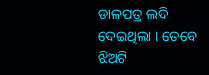ଡାଳପତ୍ର ଲଦି ଦେଇଥିଲା । ତେବେ ଝିଅଟି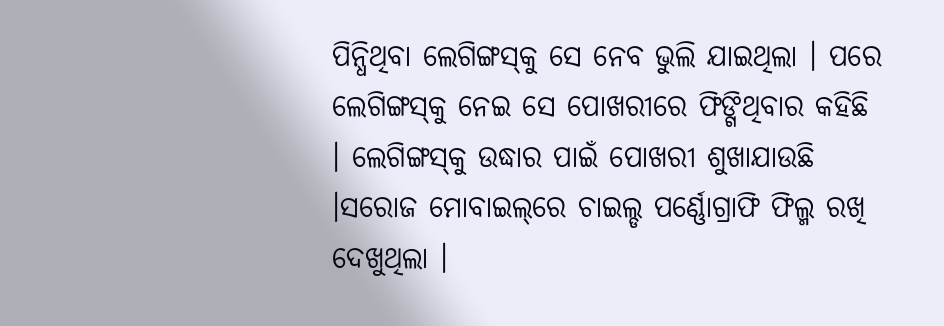ପିନ୍ଧିଥିବା ଲେଗିଙ୍ଗସ୍‌କୁ ସେ ନେବ ଭୁଲି ଯାଇଥିଲା । ପରେ ଲେଗିଙ୍ଗସ୍‌କୁ ନେଇ ସେ ପୋଖରୀରେ ଫିଙ୍ଗିଥିବାର କହିଛି । ଲେଗିଙ୍ଗସ୍‌କୁ ଉଦ୍ଧାର ପାଇଁ ପୋଖରୀ ଶୁଖାଯାଉଛି ।ସରୋଜ ମୋବାଇଲ୍‌ରେ ଚାଇଲ୍ଡ ପର୍ଣ୍ଣୋଗ୍ରାଫି ଫିଲ୍ମ ରଖି ଦେଖୁଥିଲା ।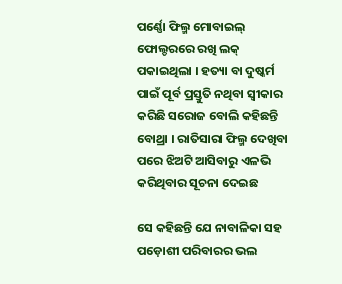ପର୍ଣ୍ଣୋ ଫିଲ୍ମ ମୋବାଇଲ୍‌ ଫୋଲ୍ଡରରେ ରଖି ଲକ୍‌ ପକାଇଥିଲା । ହତ୍ୟା ବା ଦୁଷ୍କର୍ମ ପାଇଁ ପୂର୍ବ ପ୍ରସ୍ତୁତି ନଥିବା ସ୍ବୀକାର କରିଛି ସରୋଜ ବୋଲି କହିଛନ୍ତି ବୋଥ୍ରା । ରାତିସାରା ଫିଲ୍ମ ଦେଖିବା ପରେ ଝିଅଟି ଆସିବାରୁ ଏଳଭି କରିଥିବାର ସୂଚନା ଦେଇଛ

ସେ କହିଛନ୍ତି ଯେ ନାବାଳିକା ସହ ପଡ଼ୋଶୀ ପରିବାରର ଭଲ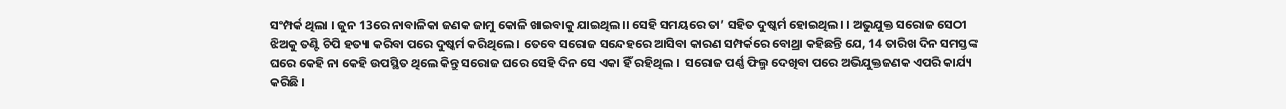ସଂମ୍ପର୍କ ଥିଲା । ଜୁନ 13ରେ ନାବାଳିକା ଜଣକ ଜାମୁ କୋଳି ଖାଇବାକୁ ଯାଇଥିଲ।। ସେହି ସମୟରେ ତା’ ସହିତ ଦୁଷ୍କର୍ମ ହୋଇଥିଲ। । ଅଭୁଯୁକ୍ତ ସରୋଜ ସେଠୀ ଝିଅକୁ ତଣ୍ଟି ଚିପି ହତ୍ୟା କରିବା ପରେ ଦୁଷ୍କର୍ମ କରିଥିଲେ । ତେବେ ସରୋଜ ସନ୍ଦେହରେ ଆସିବା କାରଣ ସମ୍ପର୍କରେ ବୋଥ୍ରା କହିଛନ୍ତି ଯେ, 14 ତାରିଖ ଦିନ ସମସ୍ତଙ୍କ ଘରେ କେହି ନା କେହି ଉପସ୍ଥିତ ଥିଲେ କିନ୍ତୁ ସରୋଜ ଘରେ ସେହି ଦିନ ସେ ଏକା ହିଁ ରହିଥିଲ ।  ସରୋଜ ପର୍ଣ୍ଣ ଫିଲ୍ମ ଦେଖିବା ପରେ ଅଭିଯୁକ୍ତଜଣକ ଏପରି କାର୍ଯ୍ୟ କରିଛି ।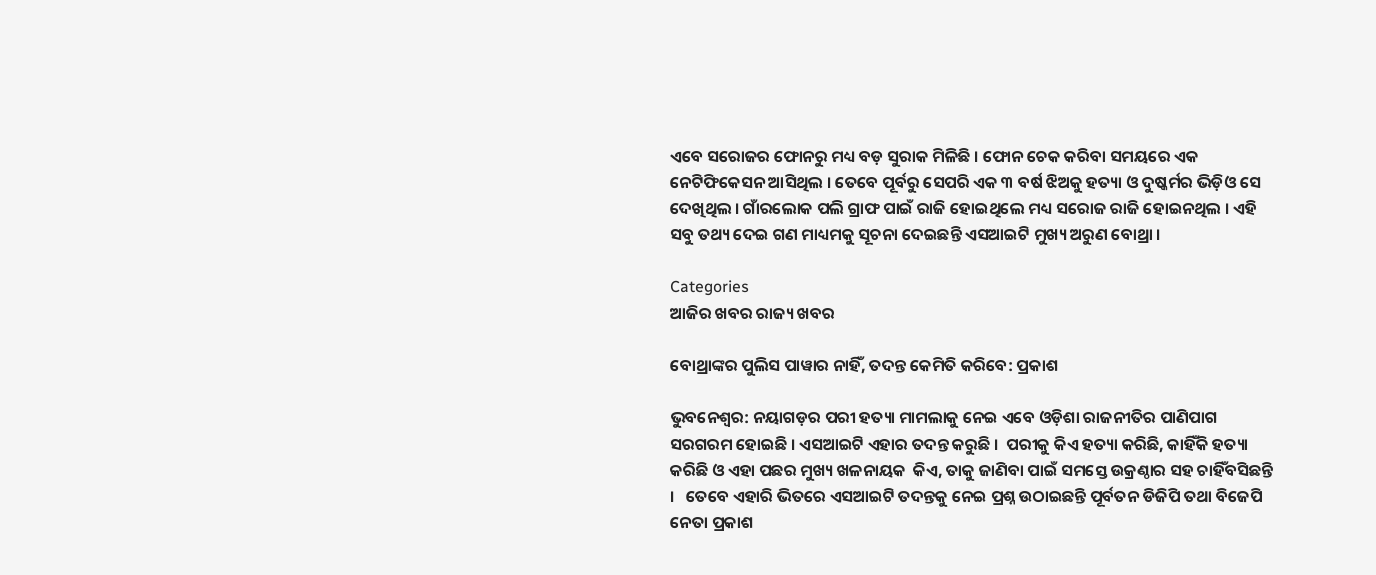ଏବେ ସରୋଜର ଫୋନରୁ ମଧ୍ୟ ବଡ଼ ସୁରାକ ମିଳିଛି । ଫୋନ ଚେକ କରିବା ସମୟରେ ଏକ ନେଟିଫିକେସନ ଆସିଥିଲ । ତେବେ ପୂର୍ବରୁ ସେପରି ଏକ ୩ ବର୍ଷ ଝିଅକୁ ହତ୍ୟା ଓ ଦୁଷ୍କର୍ମର ଭିଡ଼ିଓ ସେ ଦେଖିଥିଲ । ଗାଁରଲୋକ ପଲି ଗ୍ରାଫ ପାଇଁ ରାଜି ହୋଇଥିଲେ ମଧ୍ୟ ସରୋଜ ରାଜି ହୋଇନଥିଲ । ଏହି ସବୁ ତଥ୍ୟ ଦେଇ ଗଣ ମାଧ୍ୟମକୁ ସୂଚନା ଦେଇଛନ୍ତି ଏସଆଇଟି ମୁଖ୍ୟ ଅରୁଣ ବୋଥ୍ରା ।

Categories
ଆଜିର ଖବର ରାଜ୍ୟ ଖବର

ବୋଥ୍ରାଙ୍କର ପୁଲିସ ପାୱାର ନାହିଁ, ତଦନ୍ତ କେମିତି କରିବେ: ପ୍ରକାଶ

ଭୁବନେଶ୍ୱର: ନୟାଗଡ଼ର ପରୀ ହତ୍ୟା ମାମଲାକୁ ନେଇ ଏବେ ଓଡ଼ିଶା ରାଜନୀତିର ପାଣିପାଗ ସରଗରମ ହୋଇଛି । ଏସଆଇଟି ଏହାର ତଦନ୍ତ କରୁଛି ।  ପରୀକୁ କିଏ ହତ୍ୟା କରିଛି, କାହିଁକି ହତ୍ୟା କରିଛି ଓ ଏହା ପଛର ମୁଖ୍ୟ ଖଳନାୟକ  କିଏ, ତାକୁ ଜାଣିବା ପାଇଁ ସମସ୍ତେ ଉକ୍ରଣ୍ଠାର ସହ ଚାହିଁବସିଛନ୍ତି ।   ତେବେ ଏହାରି ଭିତରେ ଏସଆଇଟି ତଦନ୍ତକୁ ନେଇ ପ୍ରଶ୍ନ ଉଠାଇଛନ୍ତି ପୂର୍ବତନ ଡିଜିପି ତଥା ବିଜେପି ନେତା ପ୍ରକାଶ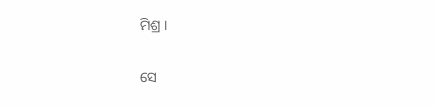ମିଶ୍ର ।

ସେ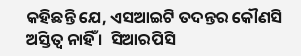କହିଛନ୍ତି ଯେ, ଏସଆଇଟି ତଦନ୍ତର କୌଣସି ଅସ୍ତିତ୍ୱ ନାହିଁ ।  ସିଆରପିସି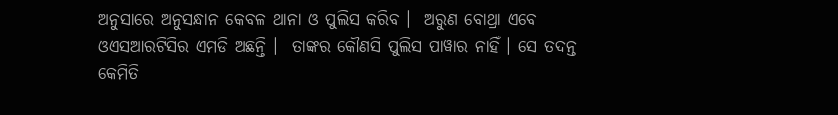ଅନୁସାରେ ଅନୁସନ୍ଧାନ କେବଳ ଥାନା ଓ ପୁଲିସ କରିବ ।  ଅରୁଣ ବୋଥ୍ରା ଏବେ ଓଏସଆରଟିସିର ଏମଡି ଅଛନ୍ତି ।  ତାଙ୍କର କୌଣସି ପୁଲିସ ପାୱାର ନାହିଁ । ସେ ତଦନ୍ତ କେମିତି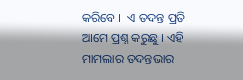କରିବେ ।  ଏ ତଦନ୍ତ ପ୍ରତି ଆମେ ପ୍ରଶ୍ନ କରୁଛୁ । ଏହି ମାମଲାର ତଦନ୍ତଭାର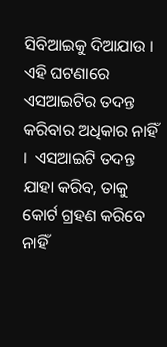ସିବିଆଇକୁ ଦିଆଯାଉ । ଏହି ଘଟଣାରେ ଏସଆଇଟିର ତଦନ୍ତ କରିବାର ଅଧିକାର ନାହିଁ ।  ଏସଆଇଟି ତଦନ୍ତ ଯାହା କରିବ, ତାକୁ କୋର୍ଟ ଗ୍ରହଣ କରିବେ ନାହିଁ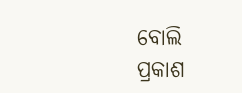ବୋଲି ପ୍ରକାଶ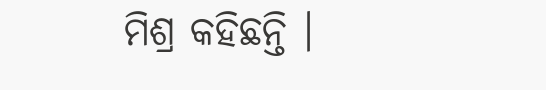ମିଶ୍ର କହିଛନ୍ତି ।